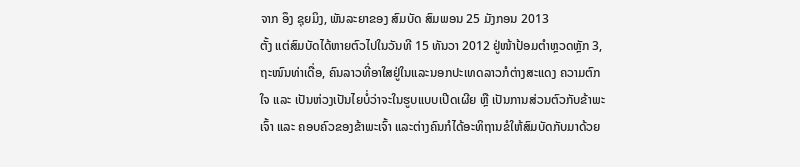ຈາກ ອຶງ ຊຸຍມິງ, ພັນລະຍາຂອງ ສົມບັດ ສົມພອນ 25 ມັງກອນ 2013
ຕັ້ງ ແຕ່ສົມບັດໄດ້ຫາຍຕົວໄປໃນວັນທີ 15 ທັນວາ 2012 ຢູ່ໜ້າປ້ອມຕຳຫຼວດຫຼັກ 3, ຖະໜົນທ່າເດື່ອ, ຄົນລາວທີ່ອາໃສຢູ່ໃນແລະນອກປະເທດລາວກໍຕ່າງສະແດງ ຄວາມຕົກໃຈ ແລະ ເປັນຫ່ວງເປັນໄຍບໍ່ວ່າຈະໃນຮູບແບບເປີດເຜີຍ ຫຼື ເປັນການສ່ວນຕົວກັບຂ້າພະເຈົ້າ ແລະ ຄອບຄົວຂອງຂ້າພະເຈົ້າ ແລະຕ່າງຄົນກໍໄດ້ອະທິຖານຂໍໃຫ້ສົມບັດກັບມາດ້ວຍ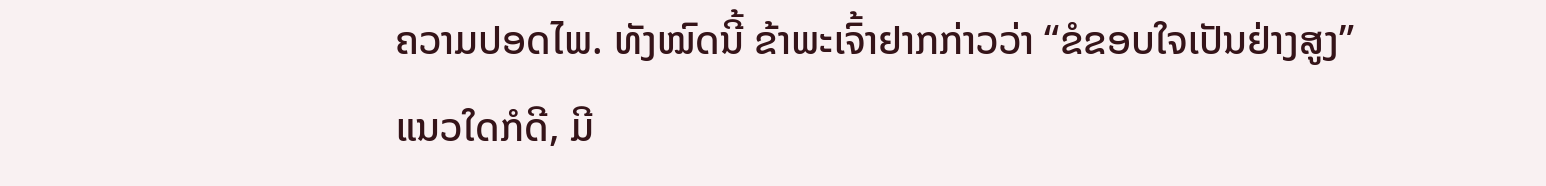ຄວາມປອດໄພ. ທັງໝົດນີ້ ຂ້າພະເຈົ້າຢາກກ່າວວ່າ “ຂໍຂອບໃຈເປັນຢ່າງສູງ”
ແນວໃດກໍດີ, ມີ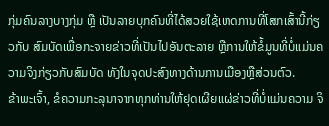ກຸ່ມຄົນລາງບາງກຸ່ມ ຫຼື ເປັນລາຍບຸກຄົນທີ່ໄດ້ສວຍໃຊ້ເຫດການທີ່ໂສກເສົ້ານີ້ກ່ຽວກັບ ສົມບັດເພື່ອກະຈາຍຂ່າວທີ່ເປັນໄປອັນຕະລາຍ ຫຼືການໃຫ້ຂໍ້ມູນທີ່ບໍ່ແມ່ນຄວາມຈິງກ່ຽວກັບສົມບັດ ທັງໃນຈຸດປະສົງທາງດ້ານການເມືອງຫຼືສ່ວນຕົວ.
ຂ້າພະເຈົ້າ, ຂໍຄວາມກະລຸນາຈາກທຸກທ່ານໃຫ້ຢຸດເຜີຍແຜ່ຂ່າວທີ່ບໍ່ແມ່ນຄວາມ ຈິ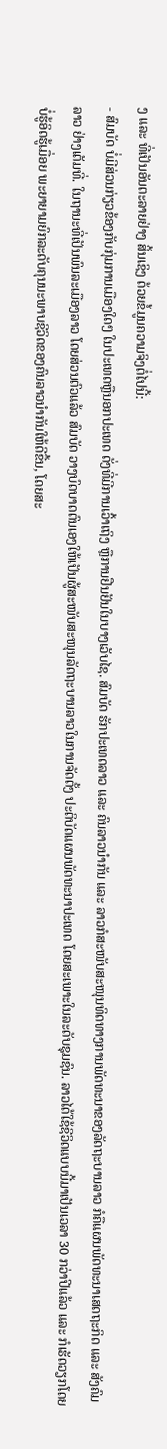ງ ແລະ ທີ່ເປັນອັນຕະລາຍຢ່າງ ສິ້ນເຊິງ ດ້ວຍຂໍ້ມູນຄວາມຈິງຕໍ່ໄປນີ້:
- ສົມບັດ ບໍ່ມີສ່ວນກ່ຽວຂ້ອງກັບກຸ່ມການເມືອງໃດໆ ໃນປະເທດຫຼືນອກປະເທດ ດັ່ງທີ່ມີການເວົ້າເຖິງ ຫຼືການຢືນຢັນໃນບາງເວັບໄຊ. ສົມບັດ ຮັກປະເທດລາວ ແລະ ຄົນລາວນຳກັນ ແລະ ລາວກໍສະໜັບສະໜຸນທິດທາງການພັດທະນາຂອງລັດຖະບານລາວ ກໍຄືແຜນພັດທະນາເສດຖະກິດ ແລະ ສັງຄົມລາວ ຢ່າງເຕັມທີ່. ໃນຖານະທີ່ເປັນພົນລະເມືອງລາວ ໂດຍສ່ວນຕົວແລ້ວ ສົມບັດ ວາງບົດບາດຕົນເອງໃຫ້ເປັນຜູ້ສະໜັບສະໜຸນລັດຖະບານລາວໃນການຈັດຕັ້ງ ປະຕິບັດແຜນພັດທະນາປະເທດ ໂດຍສະເພາະໃນລະດັບຊຸມຊົນ. ລາວໄດ້ໃຊ້ຊີວິດແບບນີ້ມາເປັນເວລາ 30 ກວ່າປີແລ້ວ ແລະ ກໍເຮັດວຽກໂດຍບໍ່ຮູ້ອິດຮູ້ເມື່ອຍ ພະຍາຍາມຍົກລະດັບຄຸນນະພາບຊີວິດຂອງຄົນລາວນຳກັນໃຫ້ດີຂື້ນ, ໂດຍສະ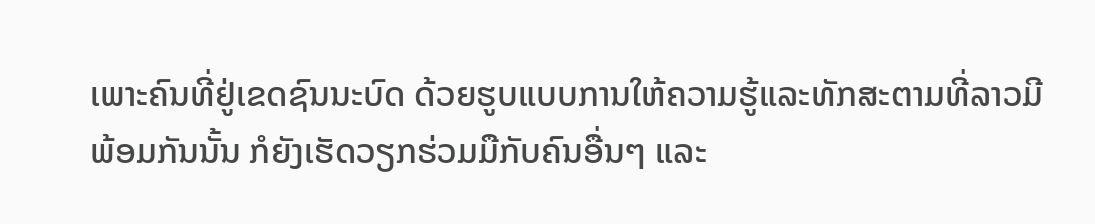ເພາະຄົນທີ່ຢູ່ເຂດຊົນນະບົດ ດ້ວຍຮູບແບບການໃຫ້ຄວາມຮູ້ແລະທັກສະຕາມທີ່ລາວມີ ພ້ອມກັນນັ້ນ ກໍຍັງເຮັດວຽກຮ່ວມມືກັບຄົນອື່ນໆ ແລະ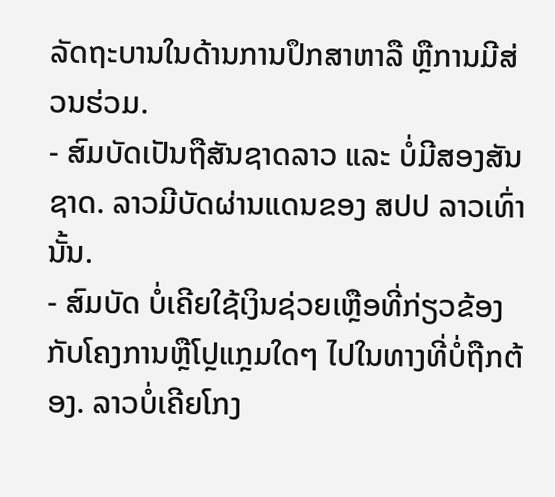ລັດຖະບານໃນດ້ານການປຶກສາຫາລື ຫຼືການມີສ່ວນຮ່ວມ.
- ສົມບັດເປັນຖືສັນຊາດລາວ ແລະ ບໍ່ມີສອງສັນຊາດ. ລາວມີບັດຜ່ານແດນຂອງ ສປປ ລາວເທົ່ານັ້ນ.
- ສົມບັດ ບໍ່ເຄີຍໃຊ້ເງິນຊ່ວຍເຫຼືອທີ່ກ່ຽວຂ້ອງກັບໂຄງການຫຼືໂປຼແກຼມໃດໆ ໄປໃນທາງທີ່ບໍ່ຖືກຕ້ອງ. ລາວບໍ່ເຄີຍໂກງ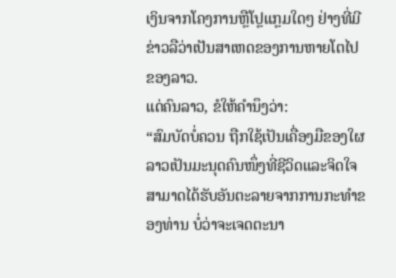ເງິນຈາກໂຄງການຫຼືໂປຼແກຼມໃດໆ ຢ່າງທີ່ມີຂ່າວລືວ່າເປັນສາເຫດຂອງການຫາຍໂຕໄປຂອງລາວ.
ແດ່ຄົນລາວ, ຂໍໃຫ້ຄຳນຶງວ່າ:
“ສົມບັດບໍ່ຄວນ ຖືກໃຊ້ເປັນເຄື່ອງມືຂອງໃຜ ລາວເປັນມະນຸດຄົນໜຶ່ງທີ່ຊີວິດແລະຈິດໃຈ ສາມາດໄດ້ຮັບອັນຕະລາຍຈາກການກະທຳຂອງທ່ານ ບໍ່ວ່າຈະເຈດຕະນາ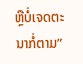ຫຼືບໍ່ເຈດຕະນາກໍ່ຕາມ”